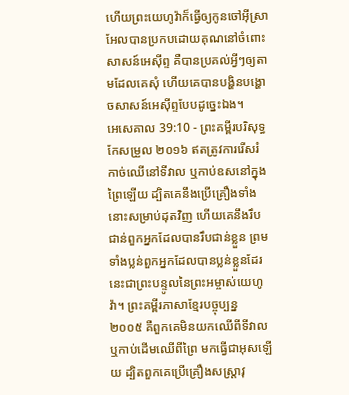ហើយព្រះយេហូវ៉ាក៏ធ្វើឲ្យកូនចៅអ៊ីស្រាអែលបានប្រកបដោយគុណនៅចំពោះសាសន៍អេស៊ីព្ទ គឺបានប្រគល់អ្វីៗឲ្យតាមដែលគេសុំ ហើយគេបានបង្ហិនបង្ហោចសាសន៍អេស៊ីព្ទបែបដូច្នេះឯង។
អេសេគាល 39:10 - ព្រះគម្ពីរបរិសុទ្ធកែសម្រួល ២០១៦ ឥតត្រូវការរើសរំកាច់ឈើនៅទីវាល ឬកាប់ឧសនៅក្នុងព្រៃឡើយ ដ្បិតគេនឹងប្រើគ្រឿងទាំងនោះសម្រាប់ដុតវិញ ហើយគេនឹងរឹបជាន់ពួកអ្នកដែលបានរឹបជាន់ខ្លួន ព្រមទាំងប្លន់ពួកអ្នកដែលបានប្លន់ខ្លួនដែរ នេះជាព្រះបន្ទូលនៃព្រះអម្ចាស់យេហូវ៉ា។ ព្រះគម្ពីរភាសាខ្មែរបច្ចុប្បន្ន ២០០៥ គឺពួកគេមិនយកឈើពីទីវាល ឬកាប់ដើមឈើពីព្រៃ មកធ្វើជាអុសឡើយ ដ្បិតពួកគេប្រើគ្រឿងសស្ត្រាវុ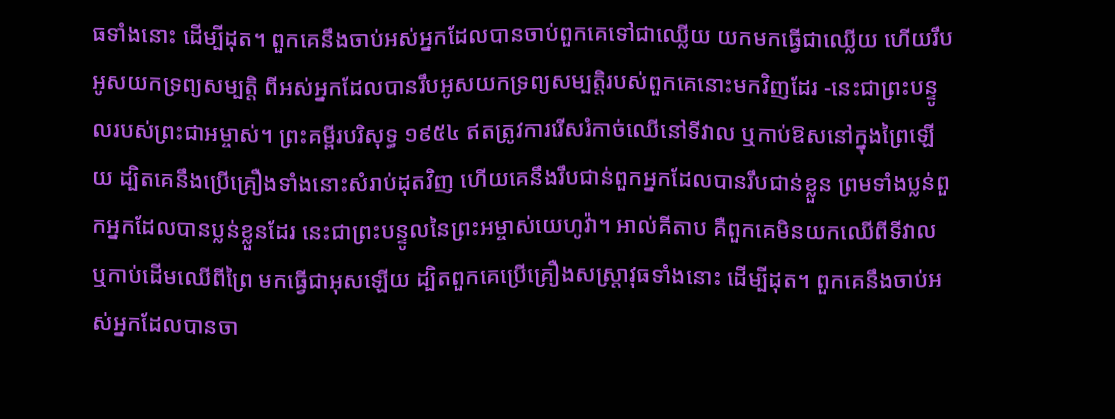ធទាំងនោះ ដើម្បីដុត។ ពួកគេនឹងចាប់អស់អ្នកដែលបានចាប់ពួកគេទៅជាឈ្លើយ យកមកធ្វើជាឈ្លើយ ហើយរឹបអូសយកទ្រព្យសម្បត្តិ ពីអស់អ្នកដែលបានរឹបអូសយកទ្រព្យសម្បត្តិរបស់ពួកគេនោះមកវិញដែរ -នេះជាព្រះបន្ទូលរបស់ព្រះជាអម្ចាស់។ ព្រះគម្ពីរបរិសុទ្ធ ១៩៥៤ ឥតត្រូវការរើសរំកាច់ឈើនៅទីវាល ឬកាប់ឱសនៅក្នុងព្រៃឡើយ ដ្បិតគេនឹងប្រើគ្រឿងទាំងនោះសំរាប់ដុតវិញ ហើយគេនឹងរឹបជាន់ពួកអ្នកដែលបានរឹបជាន់ខ្លួន ព្រមទាំងប្លន់ពួកអ្នកដែលបានប្លន់ខ្លួនដែរ នេះជាព្រះបន្ទូលនៃព្រះអម្ចាស់យេហូវ៉ា។ អាល់គីតាប គឺពួកគេមិនយកឈើពីទីវាល ឬកាប់ដើមឈើពីព្រៃ មកធ្វើជាអុសឡើយ ដ្បិតពួកគេប្រើគ្រឿងសស្រ្ដាវុធទាំងនោះ ដើម្បីដុត។ ពួកគេនឹងចាប់អស់អ្នកដែលបានចា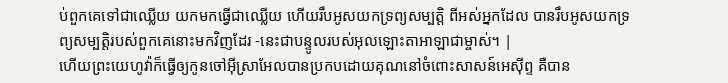ប់ពួកគេទៅជាឈ្លើយ យកមកធ្វើជាឈ្លើយ ហើយរឹបអូសយកទ្រព្យសម្បត្តិ ពីអស់អ្នកដែល បានរឹបអូសយកទ្រព្យសម្បត្តិរបស់ពួកគេនោះមកវិញដែរ -នេះជាបន្ទូលរបស់អុលឡោះតាអាឡាជាម្ចាស់។ |
ហើយព្រះយេហូវ៉ាក៏ធ្វើឲ្យកូនចៅអ៊ីស្រាអែលបានប្រកបដោយគុណនៅចំពោះសាសន៍អេស៊ីព្ទ គឺបាន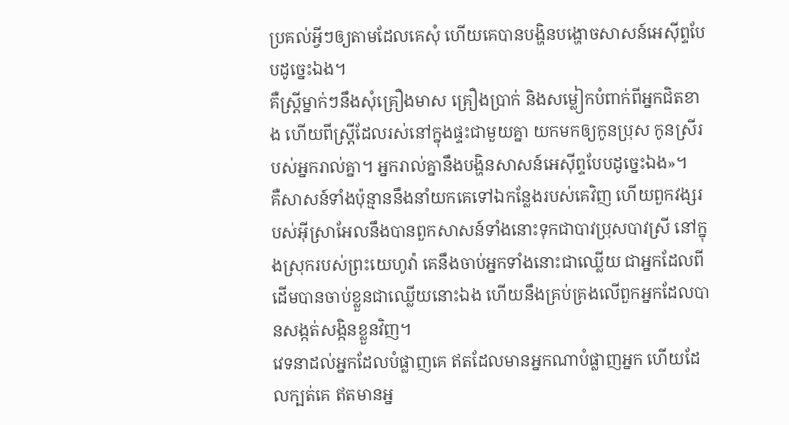ប្រគល់អ្វីៗឲ្យតាមដែលគេសុំ ហើយគេបានបង្ហិនបង្ហោចសាសន៍អេស៊ីព្ទបែបដូច្នេះឯង។
គឺស្ត្រីម្នាក់ៗនឹងសុំគ្រឿងមាស គ្រឿងប្រាក់ និងសម្លៀកបំពាក់ពីអ្នកជិតខាង ហើយពីស្ត្រីដែលរស់នៅក្នុងផ្ទះជាមួយគ្នា យកមកឲ្យកូនប្រុស កូនស្រីរបស់អ្នករាល់គ្នា។ អ្នករាល់គ្នានឹងបង្ហិនសាសន៍អេស៊ីព្ទបែបដូច្នេះឯង»។
គឺសាសន៍ទាំងប៉ុន្មាននឹងនាំយកគេទៅឯកន្លែងរបស់គេវិញ ហើយពួកវង្សរបស់អ៊ីស្រាអែលនឹងបានពួកសាសន៍ទាំងនោះទុកជាបាវប្រុសបាវស្រី នៅក្នុងស្រុករបស់ព្រះយេហូវ៉ា គេនឹងចាប់អ្នកទាំងនោះជាឈ្លើយ ជាអ្នកដែលពីដើមបានចាប់ខ្លួនជាឈ្លើយនោះឯង ហើយនឹងគ្រប់គ្រងលើពួកអ្នកដែលបានសង្កត់សង្កិនខ្លួនវិញ។
វេទនាដល់អ្នកដែលបំផ្លាញគេ ឥតដែលមានអ្នកណាបំផ្លាញអ្នក ហើយដែលក្បត់គេ ឥតមានអ្ន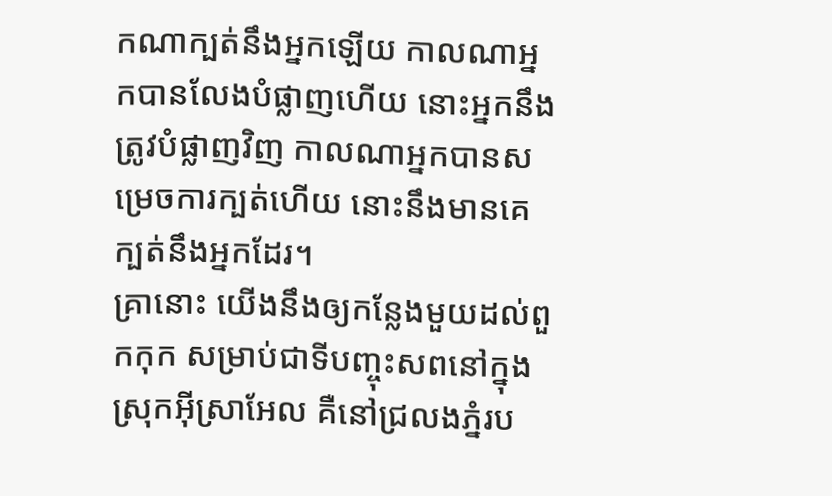កណាក្បត់នឹងអ្នកឡើយ កាលណាអ្នកបានលែងបំផ្លាញហើយ នោះអ្នកនឹងត្រូវបំផ្លាញវិញ កាលណាអ្នកបានសម្រេចការក្បត់ហើយ នោះនឹងមានគេក្បត់នឹងអ្នកដែរ។
គ្រានោះ យើងនឹងឲ្យកន្លែងមួយដល់ពួកកុក សម្រាប់ជាទីបញ្ចុះសពនៅក្នុងស្រុកអ៊ីស្រាអែល គឺនៅជ្រលងភ្នំរប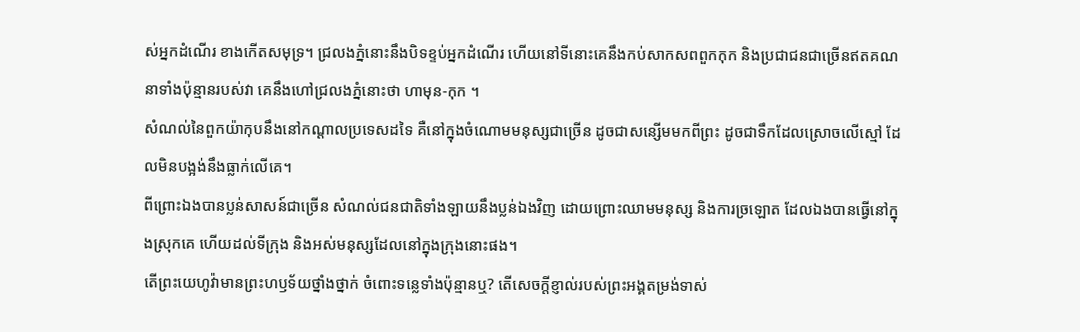ស់អ្នកដំណើរ ខាងកើតសមុទ្រ។ ជ្រលងភ្នំនោះនឹងបិទខ្ទប់អ្នកដំណើរ ហើយនៅទីនោះគេនឹងកប់សាកសពពួកកុក និងប្រជាជនជាច្រើនឥតគណនាទាំងប៉ុន្មានរបស់វា គេនឹងហៅជ្រលងភ្នំនោះថា ហាមុន-កុក ។
សំណល់នៃពួកយ៉ាកុបនឹងនៅកណ្ដាលប្រទេសដទៃ គឺនៅក្នុងចំណោមមនុស្សជាច្រើន ដូចជាសន្សើមមកពីព្រះ ដូចជាទឹកដែលស្រោចលើស្មៅ ដែលមិនបង្អង់នឹងធ្លាក់លើគេ។
ពីព្រោះឯងបានប្លន់សាសន៍ជាច្រើន សំណល់ជនជាតិទាំងឡាយនឹងប្លន់ឯងវិញ ដោយព្រោះឈាមមនុស្ស និងការច្រឡោត ដែលឯងបានធ្វើនៅក្នុងស្រុកគេ ហើយដល់ទីក្រុង និងអស់មនុស្សដែលនៅក្នុងក្រុងនោះផង។
តើព្រះយេហូវ៉ាមានព្រះហឫទ័យថ្នាំងថ្នាក់ ចំពោះទន្លេទាំងប៉ុន្មានឬ? តើសេចក្ដីខ្ញាល់របស់ព្រះអង្គតម្រង់ទាស់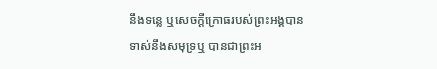នឹងទន្លេ ឬសេចក្ដីក្រោធរបស់ព្រះអង្គបានទាស់នឹងសមុទ្រឬ បានជាព្រះអ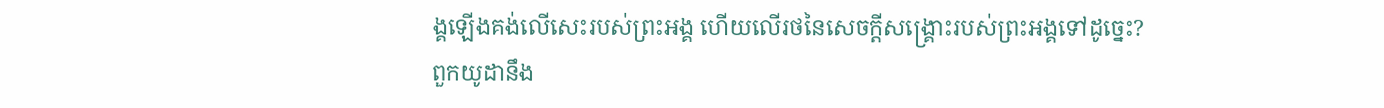ង្គឡើងគង់លើសេះរបស់ព្រះអង្គ ហើយលើរថនៃសេចក្ដីសង្គ្រោះរបស់ព្រះអង្គទៅដូច្នេះ?
ពួកយូដានឹង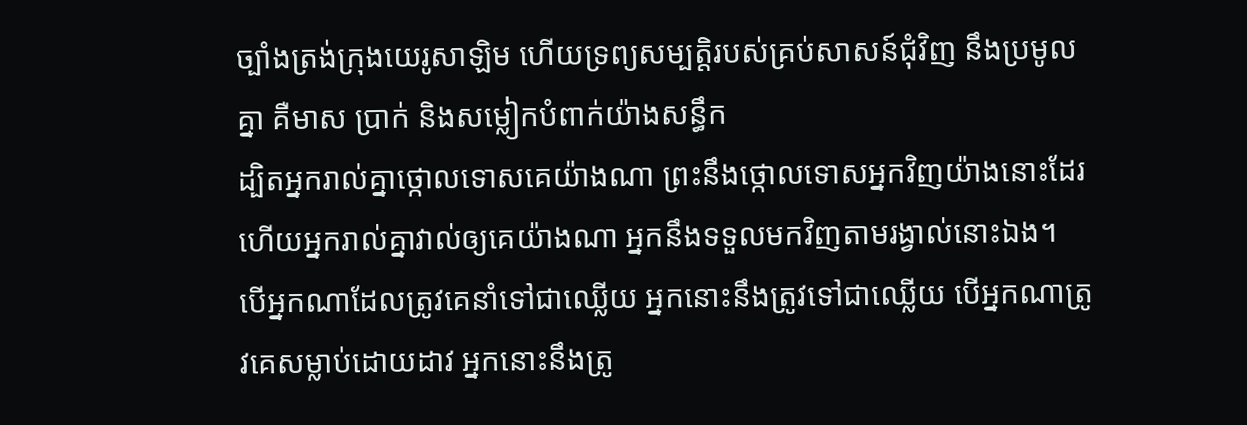ច្បាំងត្រង់ក្រុងយេរូសាឡិម ហើយទ្រព្យសម្បត្តិរបស់គ្រប់សាសន៍ជុំវិញ នឹងប្រមូលគ្នា គឺមាស ប្រាក់ និងសម្លៀកបំពាក់យ៉ាងសន្ធឹក
ដ្បិតអ្នករាល់គ្នាថ្កោលទោសគេយ៉ាងណា ព្រះនឹងថ្កោលទោសអ្នកវិញយ៉ាងនោះដែរ ហើយអ្នករាល់គ្នាវាល់ឲ្យគេយ៉ាងណា អ្នកនឹងទទួលមកវិញតាមរង្វាល់នោះឯង។
បើអ្នកណាដែលត្រូវគេនាំទៅជាឈ្លើយ អ្នកនោះនឹងត្រូវទៅជាឈ្លើយ បើអ្នកណាត្រូវគេសម្លាប់ដោយដាវ អ្នកនោះនឹងត្រូ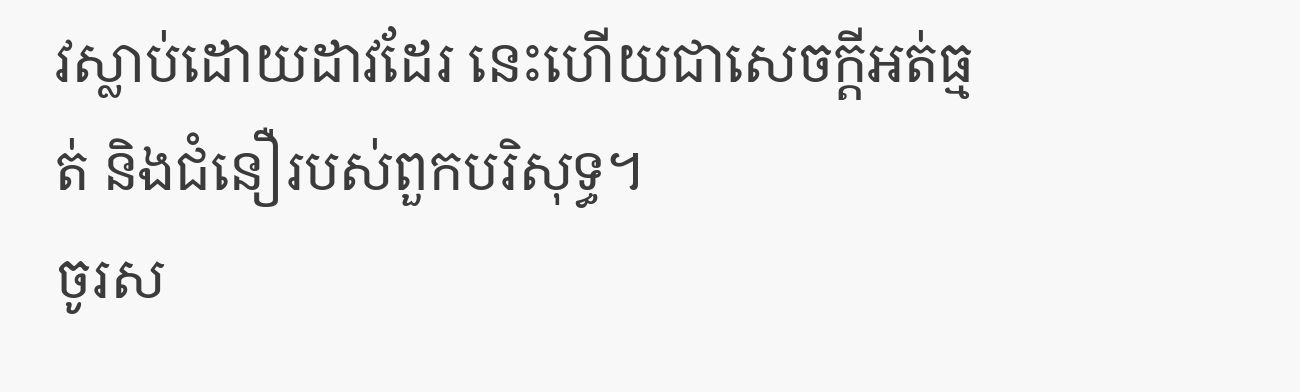វស្លាប់ដោយដាវដែរ នេះហើយជាសេចក្ដីអត់ធ្មត់ និងជំនឿរបស់ពួកបរិសុទ្ធ។
ចូរស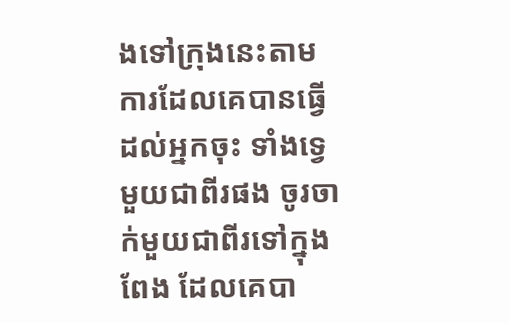ងទៅក្រុងនេះតាមការដែលគេបានធ្វើដល់អ្នកចុះ ទាំងទ្វេមួយជាពីរផង ចូរចាក់មួយជាពីរទៅក្នុងពែង ដែលគេបា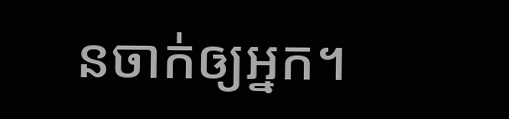នចាក់ឲ្យអ្នក។